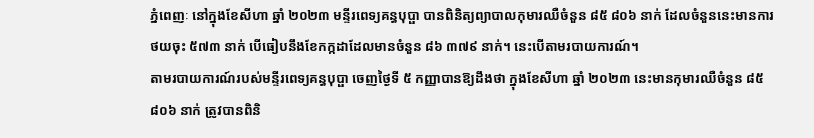ភ្នំពេញៈ នៅក្នុងខែសីហា ឆ្នាំ ២០២៣ មន្ទីរពេទ្យគន្ធបុប្ផា បានពិនិត្យព្យាបាលកុមារឈឺចំនួន ៨៥ ៨០៦ នាក់ ដែលចំនួននេះមានការថយចុះ ៥៧៣ នាក់ បើធៀបនឹងខែកក្កដាដែលមានចំនួន ៨៦ ៣៧៩ នាក់។ នេះបើតាមរបាយការណ៍។
តាមរបាយការណ៍របស់មន្ទីរពេទ្យគន្ធបុប្ផា ចេញថ្ងៃទី ៥ កញ្ញាបានឱ្យដឹងថា ក្នុងខែសីហា ឆ្នាំ ២០២៣ នេះមានកុមារឈឺចំនួន ៨៥ ៨០៦ នាក់ ត្រូវបានពិនិ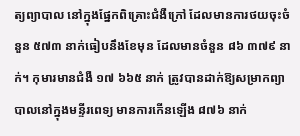ត្យព្យាបាល នៅក្នុងផ្នែកពិគ្រោះជំងឺក្រៅ ដែលមានការថយចុះចំនួន ៥៧៣ នាក់ធៀបនឹងខែមុន ដែលមានចំនួន ៨៦ ៣៧៩ នាក់។ កុមារមានជំងឺ ១៧ ៦៦៥ នាក់ ត្រូវបានដាក់ឱ្យសម្រាកព្យាបាលនៅក្នុងមន្ទីរពេទ្យ មានការកើនឡើង ៨៧៦ នាក់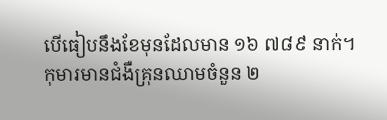បើធៀបនឹងខែមុនដែលមាន ១៦ ៧៨៩ នាក់។
កុមារមានជំងឺគ្រុនឈាមចំនួន ២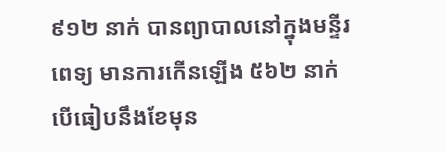៩១២ នាក់ បានព្យាបាលនៅក្នុងមន្ទីរពេទ្យ មានការកើនឡើង ៥៦២ នាក់ បើធៀបនឹងខែមុន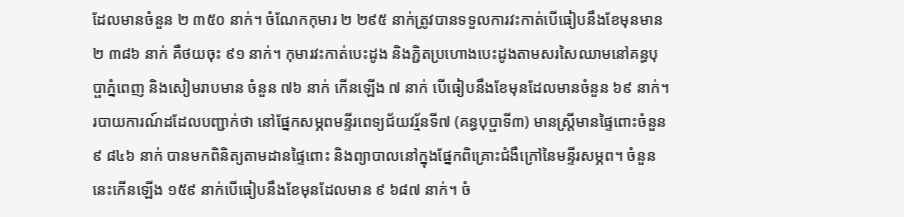ដែលមានចំនួន ២ ៣៥០ នាក់។ ចំណែកកុមារ ២ ២៩៥ នាក់ត្រូវបានទទួលការវះកាត់បើធៀបនឹងខែមុនមាន ២ ៣៨៦ នាក់ គឺថយចុះ ៩១ នាក់។ កុមារវះកាត់បេះដូង និងភ្ជិតប្រហោងបេះដូងតាមសរសៃឈាមនៅគន្ធបុប្ផាភ្នំពេញ និងសៀមរាបមាន ចំនួន ៧៦ នាក់ កើនឡើង ៧ នាក់ បើធៀបនឹងខែមុនដែលមានចំនួន ៦៩ នាក់។
របាយការណ៍ដដែលបញ្ជាក់ថា នៅផ្នែកសម្ភពមន្ទីរពេទ្យជ័យវរ្ម័នទី៧ (គន្ធបុប្ផាទី៣) មានស្ត្រីមានផ្ទៃពោះចំនួន ៩ ៨៤៦ នាក់ បានមកពិនិត្យតាមដានផ្ទៃពោះ និងព្យាបាលនៅក្នុងផ្នែកពិគ្រោះជំងឺក្រៅនៃមន្ទីរសម្ភព។ ចំនួននេះកើនឡើង ១៥៩ នាក់បើធៀបនឹងខែមុនដែលមាន ៩ ៦៨៧ នាក់។ ចំ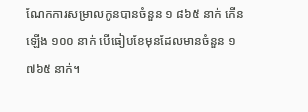ណែកការសម្រាលកូនបានចំនួន ១ ៨៦៥ នាក់ កើនឡើង ១០០ នាក់ បើធៀបខែមុនដែលមានចំនួន ១ ៧៦៥ នាក់។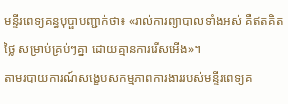មន្ទីរពេទ្យគន្ធបុប្ផាបញ្ជាក់ថា៖ «រាល់ការព្យាបាលទាំងអស់ គឺឥតគិតថ្លៃ សម្រាប់គ្រប់ៗគ្នា ដោយគ្មានការរើសអើង»។
តាមរបាយការណ៍សង្ខេបសកម្មភាពការងាររបស់មន្ទីរពេទ្យគ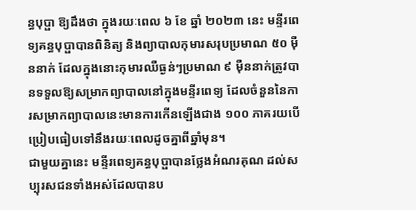ន្ធបុប្ផា ឱ្យដឹងថា ក្នុងរយៈពេល ៦ ខែ ឆ្នាំ ២០២៣ នេះ មន្ទីរពេទ្យគន្ធបុប្ផាបានពិនិត្យ និងព្យាបាលកុមារសរុបប្រមាណ ៥០ ម៉ឺននាក់ ដែលក្នុងនោះកុមារឈឺធ្ងន់ៗប្រមាណ ៩ ម៉ឺននាក់ត្រូវបានទទួលឱ្យសម្រាកព្យាបាលនៅក្នុងមន្ទីរពេទ្យ ដែលចំនួននៃការសម្រាកព្យាបាលនេះមានការកើនឡើងជាង ១០០ ភាគរយបើប្រៀបធៀបទៅនឹងរយៈពេលដូចគ្នាពីឆ្នាំមុន។
ជាមួយគ្នានេះ មន្ទីរពេទ្យគន្ធបុប្ផាបានថ្លែងអំណរគុណ ដល់សប្បុរសជនទាំងអស់ដែលបានប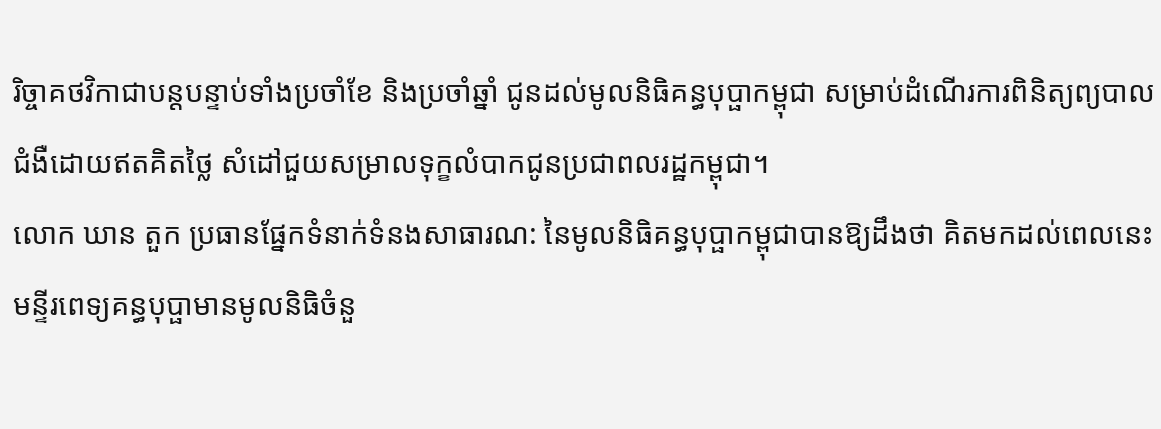រិច្ចាគថវិកាជាបន្តបន្ទាប់ទាំងប្រចាំខែ និងប្រចាំឆ្នាំ ជូនដល់មូលនិធិគន្ធបុប្ផាកម្ពុជា សម្រាប់ដំណើរការពិនិត្យព្យបាលជំងឺដោយឥតគិតថ្លៃ សំដៅជួយសម្រាលទុក្ខលំបាកជូនប្រជាពលរដ្ឋកម្ពុជា។
លោក ឃាន តួក ប្រធានផ្នែកទំនាក់ទំនងសាធារណ: នៃមូលនិធិគន្ធបុប្ផាកម្ពុជាបានឱ្យដឹងថា គិតមកដល់ពេលនេះមន្ទីរពេទ្យគន្ធបុប្ផាមានមូលនិធិចំនួ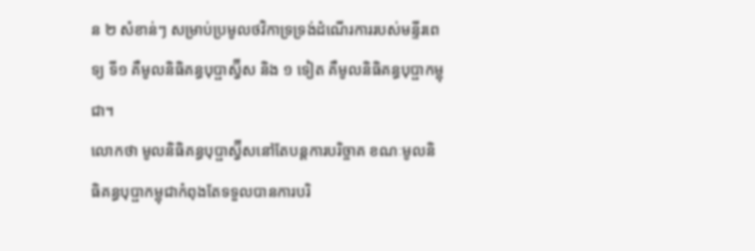ន ២ សំខាន់ៗ សម្រាប់ប្រមូលថវិកាទ្រទ្រង់ដំណើរការរបស់មន្ទីរពេទ្យ ទី១ គឺមូលនិធិគន្ធបុប្ផាស្វ៊ីស និង ១ ទៀត គឺមូលនិធិគន្ធបុប្ផាកម្ពុជា។
លោកថា មូលនិធិគន្ធបុប្ផាស្វ៊ីសនៅតែបន្តការបរិច្ចាគ ខណៈមូលនិធិគន្ធបុប្ផាកម្ពុជាកំពុងតែទទួលបានការបរិ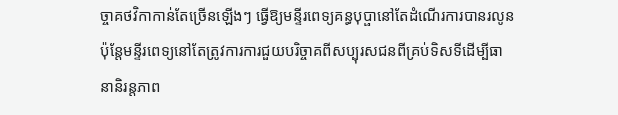ច្ចាគថវិកាកាន់តែច្រើនឡើងៗ ធ្វើឱ្យមន្ទីរពេទ្យគន្ធបុប្ផានៅតែដំណើរការបានរលូន ប៉ុន្តែមន្ទីរពេទ្យនៅតែត្រូវការការជួយបរិច្ចាគពីសប្បុរសជនពីគ្រប់ទិសទីដើម្បីធានានិរន្តភាព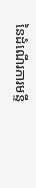នៃដំណើរការមន្ទី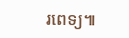រពេទ្យ៕